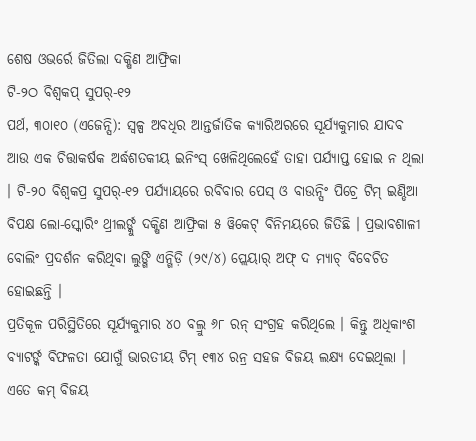ଶେଷ ଓଭର୍ରେ ଜିତିଲା ଦକ୍ଷିଣ ଆଫ୍ରିକା
ଟି-୨ଠ ବିଶ୍ୱକପ୍ ସୁପର୍-୧୨
ପର୍ଥ, ୩୦ା୧୦ (ଏଜେନ୍ସି): ସ୍ୱଳ୍ପ ଅବଧିର ଆନ୍ତର୍ଜାତିକ କ୍ୟାରିଅରରେ ସୂର୍ଯ୍ୟକୁମାର ଯାଦବ ଆଉ ଏକ ଚିତ୍ତାକର୍ଷକ ଅର୍ଦ୍ଧଶତକୀୟ ଇନିଂସ୍ ଖେଳିଥିଲେହେଁ ତାହା ପର୍ଯ୍ୟାପ୍ତ ହୋଇ ନ ଥିଲା । ଟି-୨୦ ବିଶ୍ୱକପ୍ର ସୁପର୍-୧୨ ପର୍ଯ୍ୟାୟରେ ରବିବାର ପେସ୍ ଓ ବାଉନ୍ସିଂ ପିଚ୍ରେ ଟିମ୍ ଇଣ୍ଡିଆ ବିପକ୍ଷ ଲୋ-ସ୍କୋରିଂ ଥ୍ରୀଲର୍ଙ୍କୁ ଦକ୍ଷିଣ ଆଫ୍ରିକା ୫ ୱିକେଟ୍ ବିନିମୟରେ ଜିତିଛି । ପ୍ରଭାବଶାଳୀ ବୋଲିଂ ପ୍ରଦର୍ଶନ କରିଥିବା ଲୁଙ୍ଗି ଏନ୍ଗିଡ଼ି (୨୯/୪) ପ୍ଲେୟାର୍ ଅଫ୍ ଦ ମ୍ୟାଚ୍ ବିବେଚିତ ହୋଇଛନ୍ତି ।
ପ୍ରତିକୂଳ ପରିସ୍ଥିତିରେ ସୂର୍ଯ୍ୟକୁମାର ୪୦ ବଲ୍ରୁ ୬୮ ରନ୍ ସଂଗ୍ରହ କରିଥିଲେ । କିନ୍ତୁ ଅଧିକାଂଶ ବ୍ୟାଟର୍ଙ୍କ ବିଫଳତା ଯୋଗୁଁ ଭାରତୀୟ ଟିମ୍ ୧୩୪ ରନ୍ର ସହଜ ବିଜୟ ଲକ୍ଷ୍ୟ ଦେଇଥିଲା । ଏତେ କମ୍ ବିଜୟ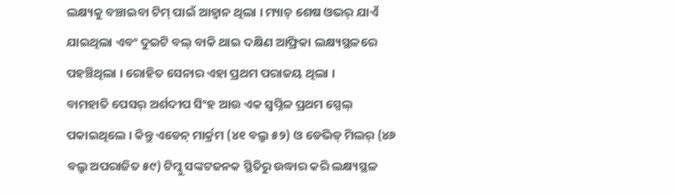ଲକ୍ଷ୍ୟକୁ ବଞ୍ଚାଇବା ଟିମ୍ ପାଇଁ ଆହ୍ୱାନ ଥିଲା । ମ୍ୟାଚ୍ ଶେଷ ଓଭର୍ ଯାଏଁ ଯାଇଥିଲା ଏବଂ ଦୁଇଟି ବଲ୍ ବାକି ଥାଇ ଦକ୍ଷିଣ ଆଫ୍ରିକା ଲକ୍ଷ୍ୟସ୍ଥଳରେ ପହଞ୍ଚିଥିଲା । ରୋହିତ ସେନାର ଏହା ପ୍ରଥମ ପରାଜୟ ଥିଲା ।
ବାମହାତି ପେସର୍ ଅର୍ଶଦୀପ ସିଂହ ଆଉ ଏକ ସ୍ୱପ୍ନିଳ ପ୍ରଥମ ସ୍ପେଲ୍ ପକାଇଥିଲେ । କିନ୍ତୁ ଏଡେନ୍ ମାର୍କ୍ରମ (୪୧ ବଲ୍ରୁ ୫୨) ଓ ଡେଭିଡ୍ ମିଲର୍ (୪୬ ବଲ୍ରୁ ଅପରାଜିତ ୫୯) ଟିମ୍କୁ ସଙ୍କଟଜନକ ସ୍ଥିତିରୁ ଉଦ୍ଧାର କରି ଲକ୍ଷ୍ୟସ୍ଥଳ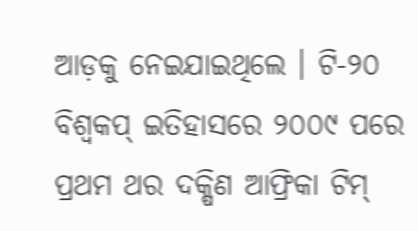ଆଡ଼କୁ ନେଇଯାଇଥିଲେ । ଟି-୨୦ ବିଶ୍ୱକପ୍ ଇତିହାସରେ ୨୦୦୯ ପରେ ପ୍ରଥମ ଥର ଦକ୍ଷିଣ ଆଫ୍ରିକା ଟିମ୍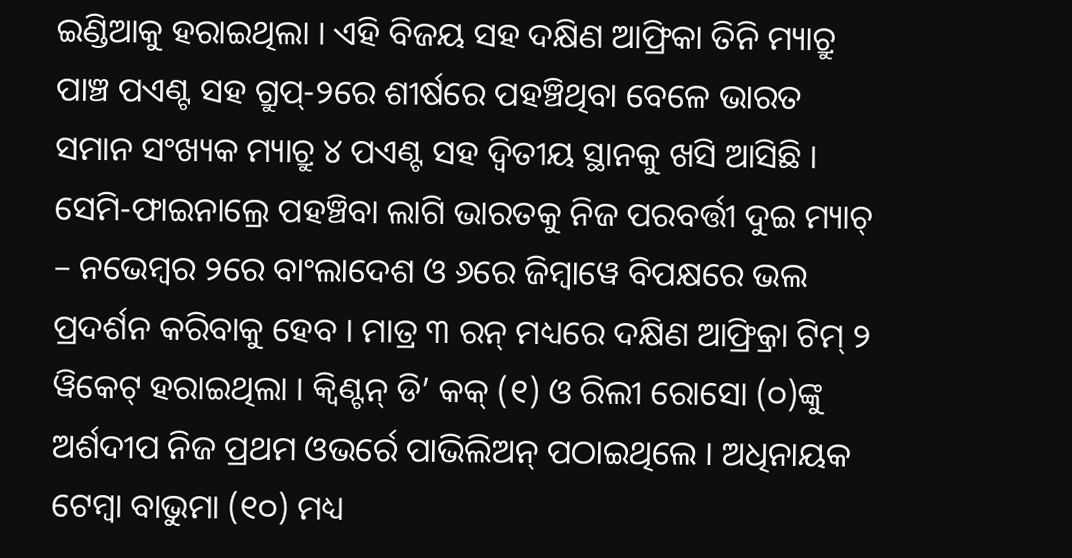ଇଣ୍ଡିଆକୁ ହରାଇଥିଲା । ଏହି ବିଜୟ ସହ ଦକ୍ଷିଣ ଆଫ୍ରିକା ତିନି ମ୍ୟାଚ୍ରୁ ପାଞ୍ଚ ପଏଣ୍ଟ ସହ ଗ୍ରୁପ୍-୨ରେ ଶୀର୍ଷରେ ପହଞ୍ଚିଥିବା ବେଳେ ଭାରତ ସମାନ ସଂଖ୍ୟକ ମ୍ୟାଚ୍ରୁ ୪ ପଏଣ୍ଟ ସହ ଦ୍ୱିତୀୟ ସ୍ଥାନକୁ ଖସି ଆସିଛି । ସେମି-ଫାଇନାଲ୍ରେ ପହଞ୍ଚିବା ଲାଗି ଭାରତକୁ ନିଜ ପରବର୍ତ୍ତୀ ଦୁଇ ମ୍ୟାଚ୍ – ନଭେମ୍ବର ୨ରେ ବାଂଲାଦେଶ ଓ ୬ରେ ଜିମ୍ବାୱେ ବିପକ୍ଷରେ ଭଲ ପ୍ରଦର୍ଶନ କରିବାକୁ ହେବ । ମାତ୍ର ୩ ରନ୍ ମଧ୍ୟରେ ଦକ୍ଷିଣ ଆଫ୍ର୍ରିକା ଟିମ୍ ୨ ୱିକେଟ୍ ହରାଇଥିଲା । କ୍ୱିଣ୍ଟନ୍ ଡି’ କକ୍ (୧) ଓ ରିଲୀ ରୋସୋ (୦)ଙ୍କୁ ଅର୍ଶଦୀପ ନିଜ ପ୍ରଥମ ଓଭର୍ରେ ପାଭିଲିଅନ୍ ପଠାଇଥିଲେ । ଅଧିନାୟକ ଟେମ୍ବା ବାଭୁମା (୧୦) ମଧ୍ୟ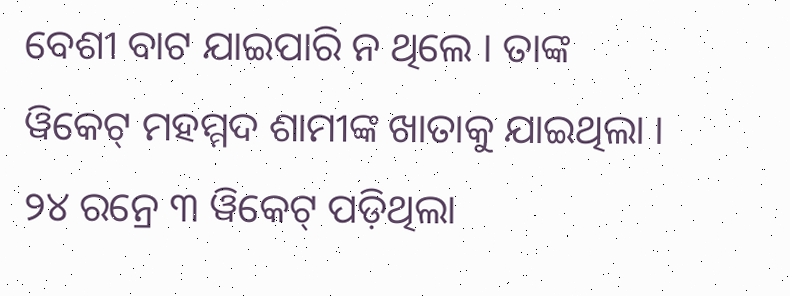ବେଶୀ ବାଟ ଯାଇପାରି ନ ଥିଲେ । ତାଙ୍କ ୱିକେଟ୍ ମହମ୍ମଦ ଶାମୀଙ୍କ ଖାତାକୁ ଯାଇଥିଲା । ୨୪ ରନ୍ରେ ୩ ୱିକେଟ୍ ପଡ଼ିଥିଲା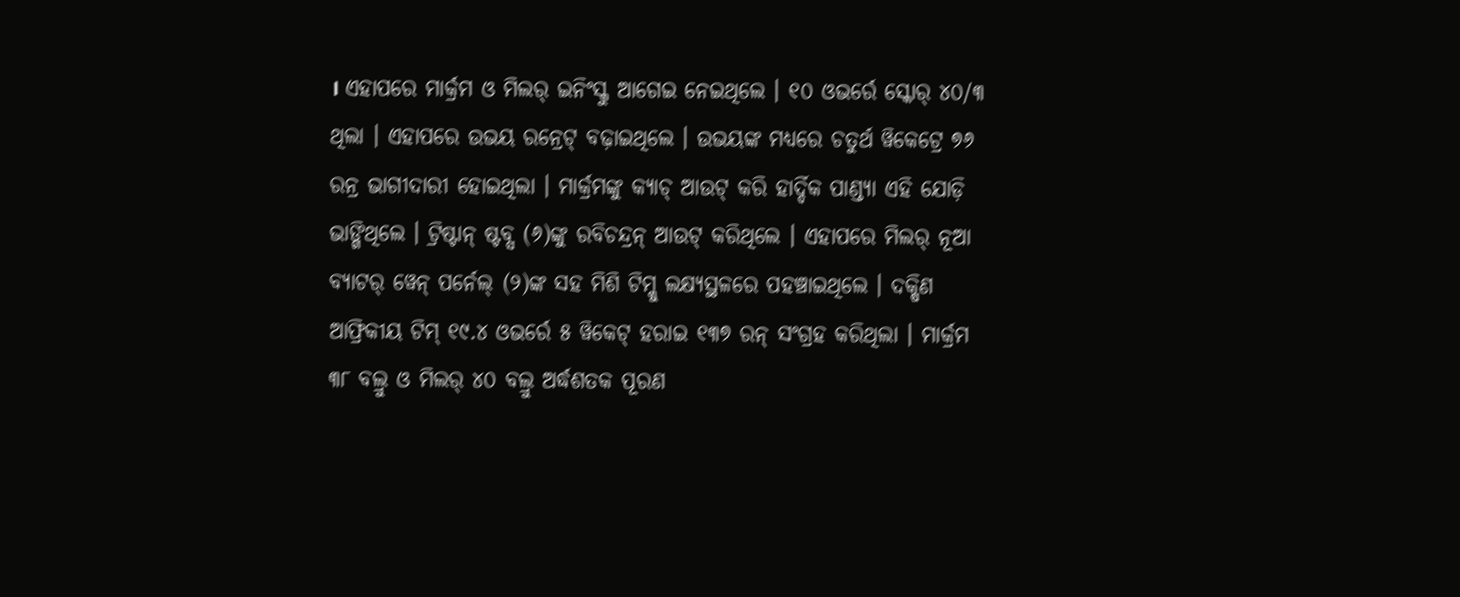। ଏହାପରେ ମାର୍କ୍ରମ ଓ ମିଲର୍ ଇନିଂସ୍କୁ ଆଗେଇ ନେଇଥିଲେ । ୧୦ ଓଭର୍ରେ ସ୍କୋର୍ ୪୦/୩ ଥିଲା । ଏହାପରେ ଉଭୟ ରନ୍ରେଟ୍ ବଢ଼ାଇଥିଲେ । ଉଭୟଙ୍କ ମଧ୍ୟରେ ଚତୁର୍ଥ ୱିକେଟ୍ରେ ୭୬ ରନ୍ର ଭାଗୀଦାରୀ ହୋଇଥିଲା । ମାର୍କ୍ରମଙ୍କୁ କ୍ୟାଚ୍ ଆଉଟ୍ କରି ହାର୍ଦ୍ଦିକ ପାଣ୍ଡ୍ୟା ଏହି ଯୋଡ଼ି ଭାଙ୍ଗିଥିଲେ । ଟ୍ରିଷ୍ଟାନ୍ ଷ୍ଟବ୍ସ (୬)ଙ୍କୁ ରବିଚନ୍ଦ୍ରନ୍ ଆଉଟ୍ କରିଥିଲେ । ଏହାପରେ ମିଲର୍ ନୂଆ ବ୍ୟାଟର୍ ୱେନ୍ ପର୍ନେଲ୍ (୨)ଙ୍କ ସହ ମିଶି ଟିମ୍କୁ ଲକ୍ଷ୍ୟସ୍ଥଳରେ ପହଞ୍ଚାଇଥିଲେ । ଦକ୍ଷିଣ ଆଫ୍ରିକୀୟ ଟିମ୍ ୧୯.୪ ଓଭର୍ରେ ୫ ୱିକେଟ୍ ହରାଇ ୧୩୭ ରନ୍ ସଂଗ୍ରହ କରିଥିଲା । ମାର୍କ୍ରମ ୩୮ ବଲ୍ରୁ ଓ ମିଲର୍ ୪୦ ବଲ୍ରୁ ଅର୍ଦ୍ଧଶତକ ପୂରଣ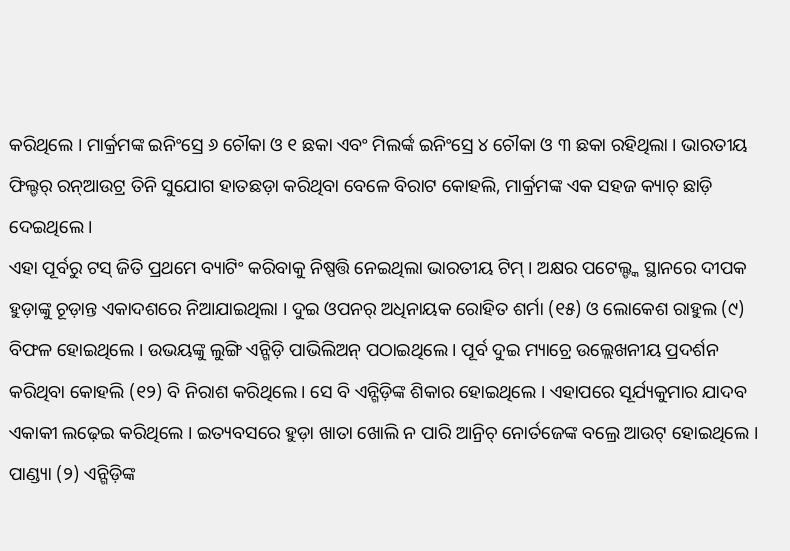କରିଥିଲେ । ମାର୍କ୍ରମଙ୍କ ଇନିଂସ୍ରେ ୬ ଚୌକା ଓ ୧ ଛକା ଏବଂ ମିଲର୍ଙ୍କ ଇନିଂସ୍ରେ ୪ ଚୌକା ଓ ୩ ଛକା ରହିଥିଲା । ଭାରତୀୟ ଫିଲ୍ଡର୍ ରନ୍ଆଉଟ୍ର ତିନି ସୁଯୋଗ ହାତଛଡ଼ା କରିଥିବା ବେଳେ ବିରାଟ କୋହଲି, ମାର୍କ୍ରମଙ୍କ ଏକ ସହଜ କ୍ୟାଚ୍ ଛାଡ଼ି ଦେଇଥିଲେ ।
ଏହା ପୂର୍ବରୁ ଟସ୍ ଜିତି ପ୍ରଥମେ ବ୍ୟାଟିଂ କରିବାକୁ ନିଷ୍ପତ୍ତି ନେଇଥିଲା ଭାରତୀୟ ଟିମ୍ । ଅକ୍ଷର ପଟେଲ୍ଙ୍କ ସ୍ଥାନରେ ଦୀପକ ହୁଡ଼ାଙ୍କୁ ଚୂଡ଼ାନ୍ତ ଏକାଦଶରେ ନିଆଯାଇଥିଲା । ଦୁଇ ଓପନର୍ ଅଧିନାୟକ ରୋହିତ ଶର୍ମା (୧୫) ଓ ଲୋକେଶ ରାହୁଲ (୯) ବିଫଳ ହୋଇଥିଲେ । ଉଭୟଙ୍କୁ ଲୁଙ୍ଗି ଏନ୍ଗିଡ଼ି ପାଭିଲିଅନ୍ ପଠାଇଥିଲେ । ପୂର୍ବ ଦୁଇ ମ୍ୟାଚ୍ରେ ଉଲ୍ଲେଖନୀୟ ପ୍ରଦର୍ଶନ କରିଥିବା କୋହଲି (୧୨) ବି ନିରାଶ କରିଥିଲେ । ସେ ବି ଏନ୍ଗିଡ଼ିଙ୍କ ଶିକାର ହୋଇଥିଲେ । ଏହାପରେ ସୂର୍ଯ୍ୟକୁମାର ଯାଦବ ଏକାକୀ ଲଢ଼େଇ କରିଥିଲେ । ଇତ୍ୟବସରେ ହୁଡ଼ା ଖାତା ଖୋଲି ନ ପାରି ଆନ୍ରିଚ୍ ନୋର୍ତଜେଙ୍କ ବଲ୍ରେ ଆଉଟ୍ ହୋଇଥିଲେ । ପାଣ୍ଡ୍ୟା (୨) ଏନ୍ଗିଡ଼ିଙ୍କ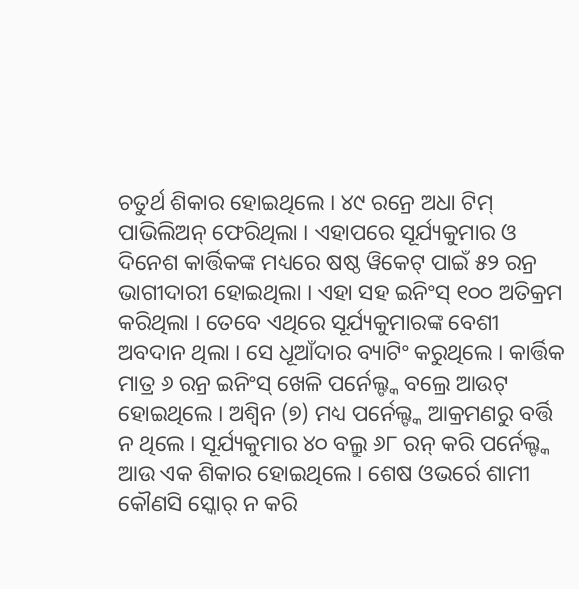ଚତୁର୍ଥ ଶିକାର ହୋଇଥିଲେ । ୪୯ ରନ୍ରେ ଅଧା ଟିମ୍ ପାଭିଲିଅନ୍ ଫେରିଥିଲା । ଏହାପରେ ସୂର୍ଯ୍ୟକୁମାର ଓ ଦିନେଶ କାର୍ତ୍ତିକଙ୍କ ମଧ୍ୟରେ ଷଷ୍ଠ ୱିକେଟ୍ ପାଇଁ ୫୨ ରନ୍ର ଭାଗୀଦାରୀ ହୋଇଥିଲା । ଏହା ସହ ଇନିଂସ୍ ୧୦୦ ଅତିକ୍ରମ କରିଥିଲା । ତେବେ ଏଥିରେ ସୂର୍ଯ୍ୟକୁମାରଙ୍କ ବେଶୀ ଅବଦାନ ଥିଲା । ସେ ଧୂଆଁଦାର ବ୍ୟାଟିଂ କରୁଥିଲେ । କାର୍ତ୍ତିକ ମାତ୍ର ୬ ରନ୍ର ଇନିଂସ୍ ଖେଳି ପର୍ନେଲ୍ଙ୍କ ବଲ୍ରେ ଆଉଟ୍ ହୋଇଥିଲେ । ଅଶ୍ୱିନ (୭) ମଧ୍ୟ ପର୍ନେଲ୍ଙ୍କ ଆକ୍ରମଣରୁ ବର୍ତ୍ତି ନ ଥିଲେ । ସୂର୍ଯ୍ୟକୁମାର ୪୦ ବଲ୍ରୁ ୬୮ ରନ୍ କରି ପର୍ନେଲ୍ଙ୍କ ଆଉ ଏକ ଶିକାର ହୋଇଥିଲେ । ଶେଷ ଓଭର୍ରେ ଶାମୀ କୌଣସି ସ୍କୋର୍ ନ କରି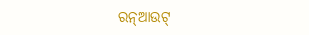ରନ୍ଆଉଟ୍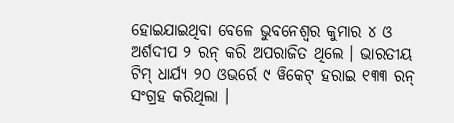ହୋଇଯାଇଥିବା ବେଳେ ଭୁବନେଶ୍ୱର କୁମାର ୪ ଓ ଅର୍ଶଦୀପ ୨ ରନ୍ କରି ଅପରାଜିତ ଥିଲେ । ଭାରତୀୟ ଟିମ୍ ଧାର୍ଯ୍ୟ ୨୦ ଓଭର୍ରେ ୯ ୱିକେଟ୍ ହରାଇ ୧୩୩ ରନ୍ ସଂଗ୍ରହ କରିଥିଲା ।